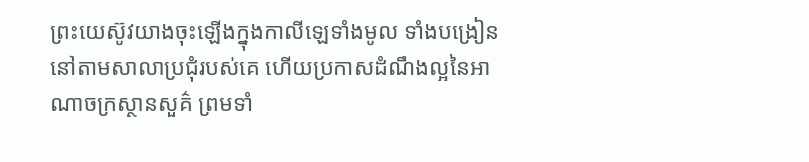ព្រះយេស៊ូវយាងចុះឡើងក្នុងកាលីឡេទាំងមូល ទាំងបង្រៀននៅតាមសាលាប្រជុំរបស់គេ ហើយប្រកាសដំណឹងល្អនៃអាណាចក្រស្ថានសួគ៌ ព្រមទាំ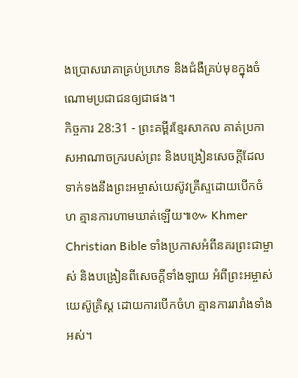ងប្រោសរោគាគ្រប់ប្រភេទ និងជំងឺគ្រប់មុខក្នុងចំណោមប្រជាជនឲ្យជាផង។
កិច្ចការ 28:31 - ព្រះគម្ពីរខ្មែរសាកល គាត់ប្រកាសអាណាចក្ររបស់ព្រះ និងបង្រៀនសេចក្ដីដែលទាក់ទងនឹងព្រះអម្ចាស់យេស៊ូវគ្រីស្ទដោយបើកចំហ គ្មានការហាមឃាត់ឡើយ៕៚ Khmer Christian Bible ទាំងប្រកាសអំពីនគរព្រះជាម្ចាស់ និងបង្រៀនពីសេចក្ដីទាំងឡាយ អំពីព្រះអម្ចាស់យេស៊ូគ្រិស្ដ ដោយការបើកចំហ គ្មានការរារាំងទាំងអស់។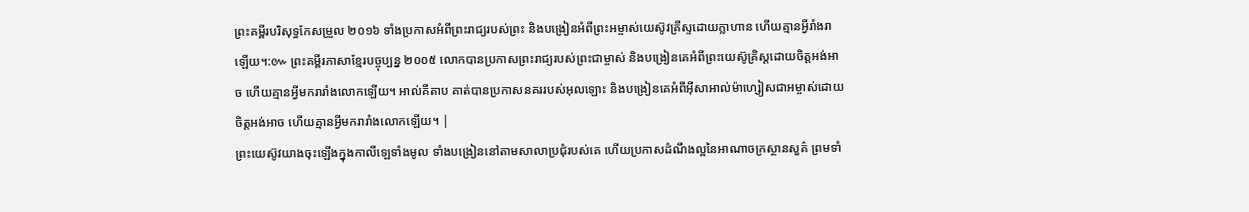ព្រះគម្ពីរបរិសុទ្ធកែសម្រួល ២០១៦ ទាំងប្រកាសអំពីព្រះរាជ្យរបស់ព្រះ និងបង្រៀនអំពីព្រះអម្ចាស់យេស៊ូវគ្រីស្ទដោយក្លាហាន ហើយគ្មានអ្វីរាំងរាឡើយ។:៚ ព្រះគម្ពីរភាសាខ្មែរបច្ចុប្បន្ន ២០០៥ លោកបានប្រកាសព្រះរាជ្យរបស់ព្រះជាម្ចាស់ និងបង្រៀនគេអំពីព្រះយេស៊ូគ្រិស្តដោយចិត្តអង់អាច ហើយគ្មានអ្វីមករារាំងលោកឡើយ។ អាល់គីតាប គាត់បានប្រកាសនគររបស់អុលឡោះ និងបង្រៀនគេអំពីអ៊ីសាអាល់ម៉ាហ្សៀសជាអម្ចាស់ដោយចិត្ដអង់អាច ហើយគ្មានអ្វីមករារាំងលោកឡើយ។ |
ព្រះយេស៊ូវយាងចុះឡើងក្នុងកាលីឡេទាំងមូល ទាំងបង្រៀននៅតាមសាលាប្រជុំរបស់គេ ហើយប្រកាសដំណឹងល្អនៃអាណាចក្រស្ថានសួគ៌ ព្រមទាំ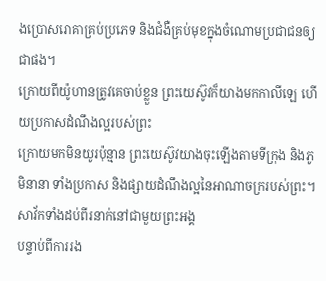ងប្រោសរោគាគ្រប់ប្រភេទ និងជំងឺគ្រប់មុខក្នុងចំណោមប្រជាជនឲ្យជាផង។
ក្រោយពីយ៉ូហានត្រូវគេចាប់ខ្លួន ព្រះយេស៊ូវក៏យាងមកកាលីឡេ ហើយប្រកាសដំណឹងល្អរបស់ព្រះ
ក្រោយមកមិនយូរប៉ុន្មាន ព្រះយេស៊ូវយាងចុះឡើងតាមទីក្រុង និងភូមិនានា ទាំងប្រកាស និងផ្សាយដំណឹងល្អនៃអាណាចក្ររបស់ព្រះ។ សាវ័កទាំងដប់ពីរនាក់នៅជាមួយព្រះអង្គ
បន្ទាប់ពីការរង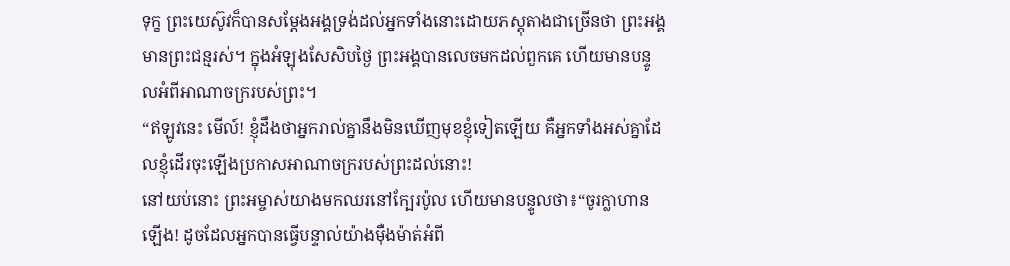ទុក្ខ ព្រះយេស៊ូវក៏បានសម្ដែងអង្គទ្រង់ដល់អ្នកទាំងនោះដោយភស្តុតាងជាច្រើនថា ព្រះអង្គមានព្រះជន្មរស់។ ក្នុងអំឡុងសែសិបថ្ងៃ ព្រះអង្គបានលេចមកដល់ពួកគេ ហើយមានបន្ទូលអំពីអាណាចក្ររបស់ព្រះ។
“ឥឡូវនេះ មើល៍! ខ្ញុំដឹងថាអ្នករាល់គ្នានឹងមិនឃើញមុខខ្ញុំទៀតឡើយ គឺអ្នកទាំងអស់គ្នាដែលខ្ញុំដើរចុះឡើងប្រកាសអាណាចក្ររបស់ព្រះដល់នោះ!
នៅយប់នោះ ព្រះអម្ចាស់យាងមកឈរនៅក្បែរប៉ូល ហើយមានបន្ទូលថា៖“ចូរក្លាហានឡើង! ដូចដែលអ្នកបានធ្វើបន្ទាល់យ៉ាងម៉ឺងម៉ាត់អំពី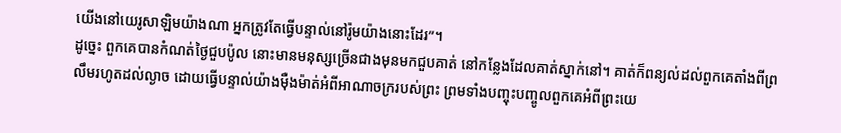យើងនៅយេរូសាឡិមយ៉ាងណា អ្នកត្រូវតែធ្វើបន្ទាល់នៅរ៉ូមយ៉ាងនោះដែរ”។
ដូច្នេះ ពួកគេបានកំណត់ថ្ងៃជួបប៉ូល នោះមានមនុស្សច្រើនជាងមុនមកជួបគាត់ នៅកន្លែងដែលគាត់ស្នាក់នៅ។ គាត់ក៏ពន្យល់ដល់ពួកគេតាំងពីព្រលឹមរហូតដល់ល្ងាច ដោយធ្វើបន្ទាល់យ៉ាងម៉ឺងម៉ាត់អំពីអាណាចក្ររបស់ព្រះ ព្រមទាំងបញ្ចុះបញ្ចូលពួកគេអំពីព្រះយេ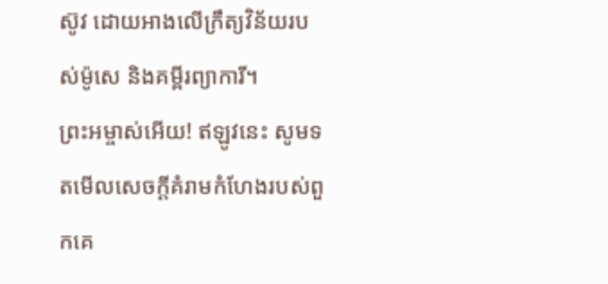ស៊ូវ ដោយអាងលើក្រឹត្យវិន័យរបស់ម៉ូសេ និងគម្ពីរព្យាការី។
ព្រះអម្ចាស់អើយ! ឥឡូវនេះ សូមទតមើលសេចក្ដីគំរាមកំហែងរបស់ពួកគេ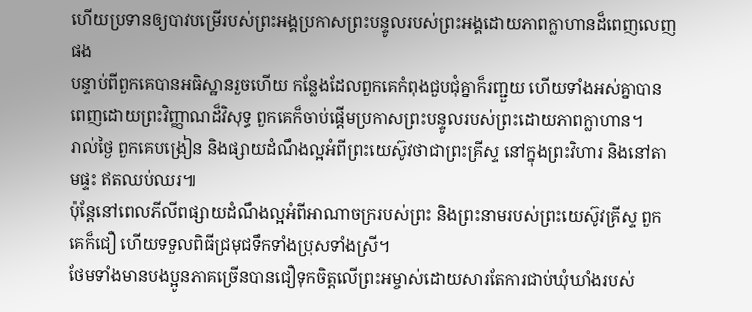ហើយប្រទានឲ្យបាវបម្រើរបស់ព្រះអង្គប្រកាសព្រះបន្ទូលរបស់ព្រះអង្គដោយភាពក្លាហានដ៏ពេញលេញផង
បន្ទាប់ពីពួកគេបានអធិស្ឋានរួចហើយ កន្លែងដែលពួកគេកំពុងជួបជុំគ្នាក៏រញ្ជួយ ហើយទាំងអស់គ្នាបានពេញដោយព្រះវិញ្ញាណដ៏វិសុទ្ធ ពួកគេក៏ចាប់ផ្ដើមប្រកាសព្រះបន្ទូលរបស់ព្រះដោយភាពក្លាហាន។
រាល់ថ្ងៃ ពួកគេបង្រៀន និងផ្សាយដំណឹងល្អអំពីព្រះយេស៊ូវថាជាព្រះគ្រីស្ទ នៅក្នុងព្រះវិហារ និងនៅតាមផ្ទះ ឥតឈប់ឈរ៕
ប៉ុន្តែនៅពេលភីលីពផ្សាយដំណឹងល្អអំពីអាណាចក្ររបស់ព្រះ និងព្រះនាមរបស់ព្រះយេស៊ូវគ្រីស្ទ ពួកគេក៏ជឿ ហើយទទួលពិធីជ្រមុជទឹកទាំងប្រុសទាំងស្រី។
ថែមទាំងមានបងប្អូនភាគច្រើនបានជឿទុកចិត្តលើព្រះអម្ចាស់ដោយសារតែការជាប់ឃុំឃាំងរបស់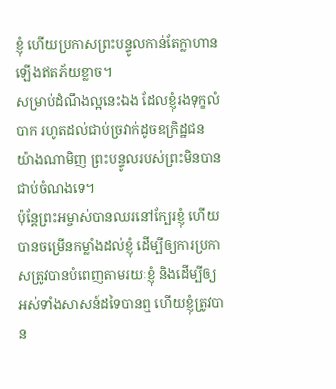ខ្ញុំ ហើយប្រកាសព្រះបន្ទូលកាន់តែក្លាហានឡើងឥតភ័យខ្លាច។
សម្រាប់ដំណឹងល្អនេះឯង ដែលខ្ញុំរងទុក្ខលំបាក រហូតដល់ជាប់ច្រវាក់ដូចឧក្រិដ្ឋជន យ៉ាងណាមិញ ព្រះបន្ទូលរបស់ព្រះមិនបានជាប់ចំណងទេ។
ប៉ុន្តែព្រះអម្ចាស់បានឈរនៅក្បែរខ្ញុំ ហើយបានចម្រើនកម្លាំងដល់ខ្ញុំ ដើម្បីឲ្យការប្រកាសត្រូវបានបំពេញតាមរយៈខ្ញុំ និងដើម្បីឲ្យអស់ទាំងសាសន៍ដទៃបានឮ ហើយខ្ញុំត្រូវបាន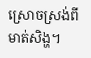ស្រោចស្រង់ពីមាត់សិង្ហ។